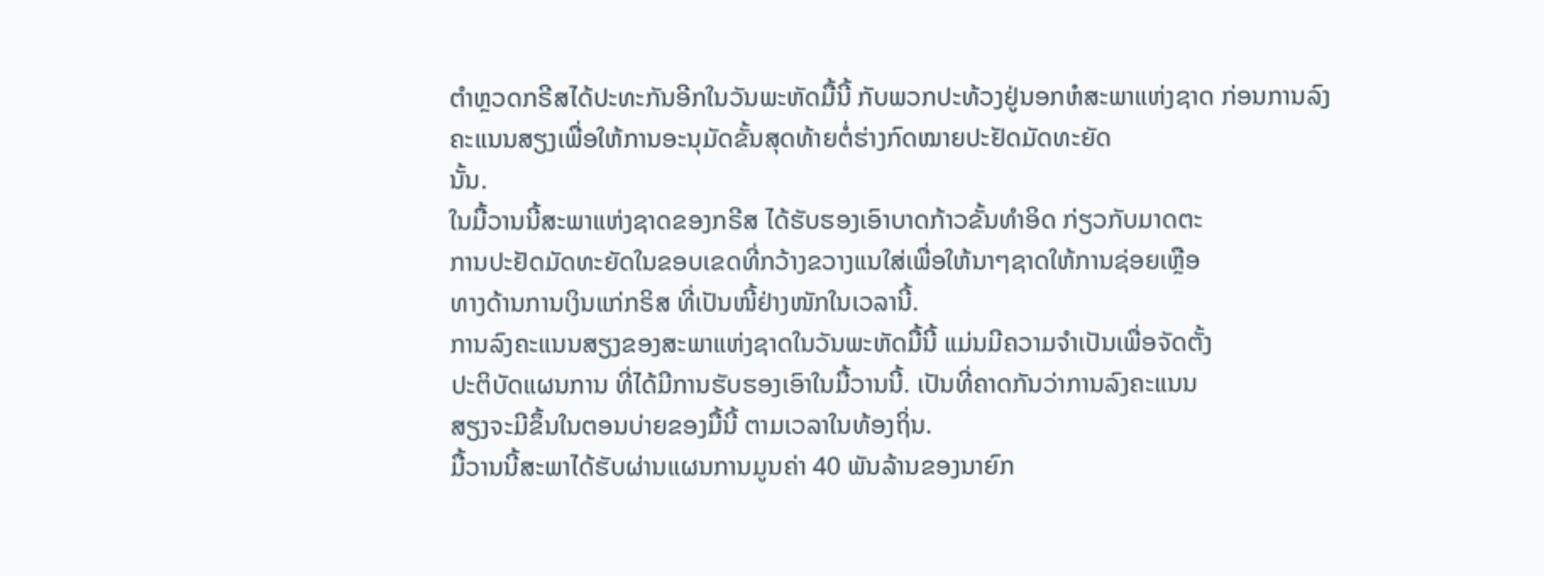ຕຳຫຼວດກຣີສໄດ້ປະທະກັນອີກໃນວັນພະຫັດມື້ນີ້ ກັບພວກປະທ້ວງຢູ່ນອກຫໍສະພາແຫ່ງຊາດ ກ່ອນການລົງຄະແນນສຽງເພື່ອໃຫ້ການອະນຸມັດຂັ້ນສຸດທ້າຍຕໍ່ຮ່າງກົດໝາຍປະຢັດມັດທະຍັດ
ນັ້ນ.
ໃນມື້ວານນີ້ສະພາແຫ່ງຊາດຂອງກຣີສ ໄດ້ຮັບຮອງເອົາບາດກ້າວຂັ້ນທຳອິດ ກ່ຽວກັບມາດຕະ
ການປະຢັດມັດທະຍັດໃນຂອບເຂດທີ່ກວ້າງຂວາງແນໃສ່ເພື່ອໃຫ້ນາໆຊາດໃຫ້ການຊ່ອຍເຫຼືອ
ທາງດ້ານການເງິນແກ່ກຣິສ ທີ່ເປັນໜີ້ຢ່າງໜັກໃນເວລານີ້.
ການລົງຄະແນນສຽງຂອງສະພາແຫ່ງຊາດໃນວັນພະຫັດມື້ນີ້ ແມ່ນມີຄວາມຈຳເປັນເພື່ອຈັດຕັ້ງ
ປະຕິບັດແຜນການ ທີ່ໄດ້ມີການຮັບຮອງເອົາໃນມື້ວານນີ້. ເປັນທີ່ຄາດກັນວ່າການລົງຄະແນນ
ສຽງຈະມີຂຶ້ນໃນຕອນບ່າຍຂອງມື້ນີ້ ຕາມເວລາໃນທ້ອງຖິ່ນ.
ມື້ວານນີ້ສະພາໄດ້ຮັບຜ່ານແຜນການມູນຄ່າ 40 ພັນລ້ານຂອງນາຍົກ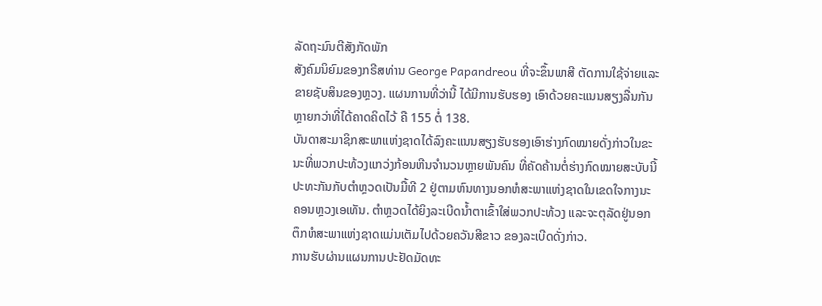ລັດຖະມົນຕີສັງກັດພັກ
ສັງຄົມນິຍົມຂອງກຣີສທ່ານ George Papandreou ທີ່ຈະຂຶ້ນພາສີ ຕັດການໃຊ້ຈ່າຍແລະ
ຂາຍຊັບສິນຂອງຫຼວງ. ແຜນການທີ່ວ່ານີ້ ໄດ້ມີການຮັບຮອງ ເອົາດ້ວຍຄະແນນສຽງລື່ນກັນ
ຫຼາຍກວ່າທີ່ໄດ້ຄາດຄິດໄວ້ ຄື 155 ຕໍ່ 138.
ບັນດາສະມາຊິກສະພາແຫ່ງຊາດໄດ້ລົງຄະແນນສຽງຮັບຮອງເອົາຮ່າງກົດໝາຍດັ່ງກ່າວໃນຂະ
ນະທີ່ພວກປະທ້ວງແກວ່ງກ້ອນຫີນຈຳນວນຫຼາຍພັນຄົນ ທີ່ຄັດຄ້ານຕໍ່ຮ່າງກົດໝາຍສະບັບນີ້
ປະທະກັນກັບຕຳຫຼວດເປັນມື້ທີ 2 ຢູ່ຕາມຫົນທາງນອກຫໍສະພາແຫ່ງຊາດໃນເຂດໃຈກາງນະ
ຄອນຫຼວງເອເທັນ. ຕຳຫຼວດໄດ້ຍິງລະເບີດນໍ້າຕາເຂົ້າໃສ່ພວກປະທ້ວງ ແລະຈະຕຸລັດຢູ່ນອກ
ຕຶກຫໍສະພາແຫ່ງຊາດແມ່ນເຕັມໄປດ້ວຍຄວັນສີຂາວ ຂອງລະເບີດດັ່ງກ່າວ.
ການຮັບຜ່ານແຜນການປະຢັດມັດທະ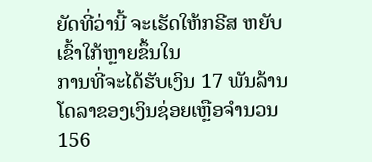ຍັດທີ່ວ່ານີ້ ຈະເຮັດໃຫ້ກຣີສ ຫຍັບເຂົ້າໃກ້ຫຼາຍຂຶ້ນໃນ
ການທີ່ຈະໄດ້ຮັບເງິນ 17 ພັນລ້ານໂດລາຂອງເງິນຊ່ອຍເຫຼືອຈໍານວນ 156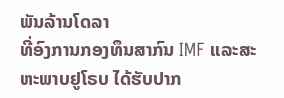ພັນລ້ານໂດລາ
ທີ່ອົງການກອງທຶນສາກົນ IMF ແລະສະຫະພາບຢູໂຣບ ໄດ້ຮັບປາກ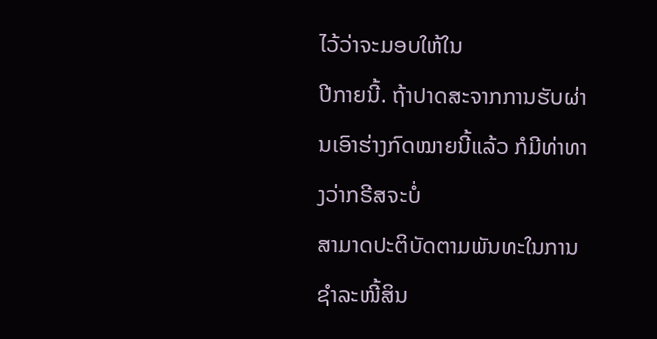ໄວ້ວ່າຈະມອບໃຫ້ໃນ
ປີກາຍນີ້. ຖ້າປາດສະຈາກການຮັບຜ່ານເອົາຮ່າງກົດໝາຍນີ້ແລ້ວ ກໍມີທ່າທາງວ່າກຣີສຈະບໍ່
ສາມາດປະຕິບັດຕາມພັນທະໃນການຊໍາລະໜີ້ສິນ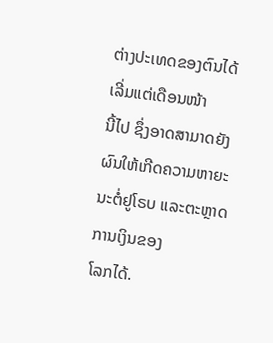ຕ່າງປະເທດຂອງຕົນໄດ້ເລີ່ມແຕ່ເດືອນໜ້າ
ນີ້ໄປ ຊຶ່ງອາດສາມາດຍັງຜົນໃຫ້ເກີດຄວາມຫາຍະນະຕໍ່ຢູໂຣບ ແລະຕະຫຼາດການເງິນຂອງ
ໂລກໄດ້.